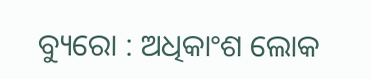ବ୍ୟୁରୋ : ଅଧିକାଂଶ ଲୋକ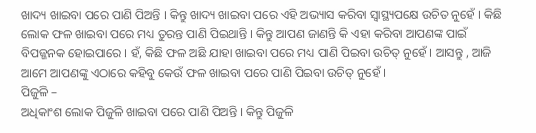ଖାଦ୍ୟ ଖାଇବା ପରେ ପାଣି ପିଅନ୍ତି । କିନ୍ତୁ ଖାଦ୍ୟ ଖାଇବା ପରେ ଏହି ଅଭ୍ୟାସ କରିବା ସ୍ୱାସ୍ଥ୍ୟପକ୍ଷେ ଉଚିତ ନୁହେଁ । କିଛି ଲୋକ ଫଳ ଖାଇବା ପରେ ମଧ୍ୟ ତୁରନ୍ତ ପାଣି ପିଇଥାନ୍ତି । କିନ୍ତୁ ଆପଣ ଜାଣନ୍ତି କି ଏହା କରିବା ଆପଣଙ୍କ ପାଇଁ ବିପଜ୍ଜନକ ହୋଇପାରେ । ହଁ, କିଛି ଫଳ ଅଛି ଯାହା ଖାଇବା ପରେ ମଧ୍ୟ ପାଣି ପିଇବା ଉଚିତ୍ ନୁହେଁ । ଆସନ୍ତୁ , ଆଜି ଆମେ ଆପଣଙ୍କୁ ଏଠାରେ କହିବୁ କେଉଁ ଫଳ ଖାଇବା ପରେ ପାଣି ପିଇବା ଉଚିତ୍ ନୁହେଁ ।
ପିଜୁଳି –
ଅଧିକାଂଶ ଲୋକ ପିଜୁଳି ଖାଇବା ପରେ ପାଣି ପିଅନ୍ତି । କିନ୍ତୁ ପିଜୁଳି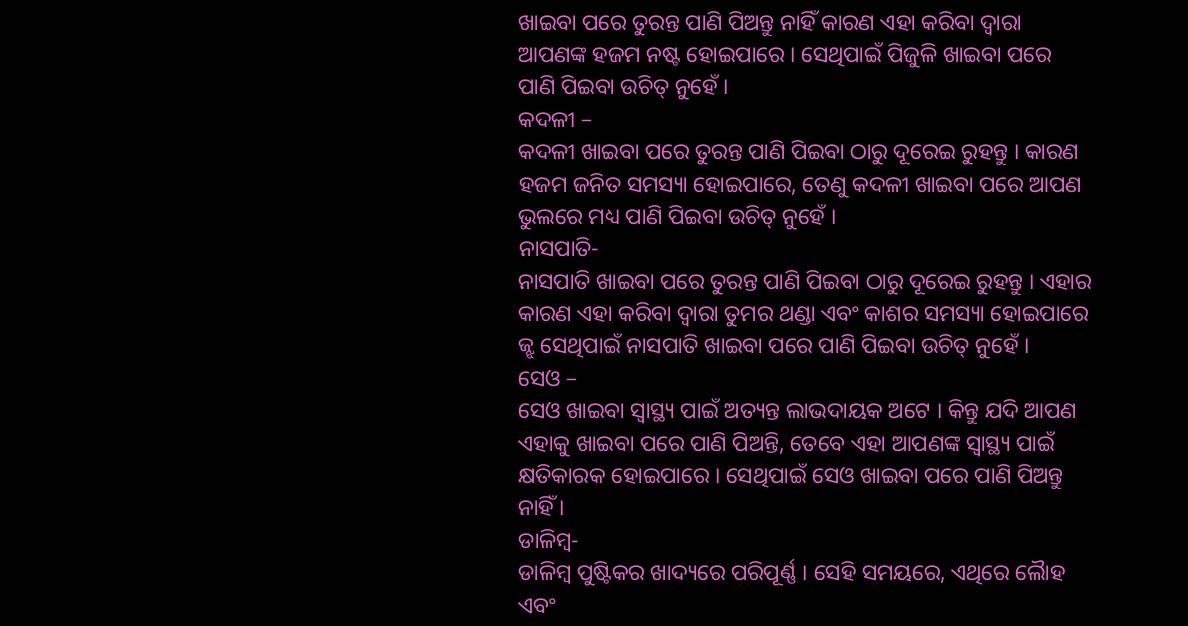ଖାଇବା ପରେ ତୁରନ୍ତ ପାଣି ପିଅନ୍ତୁ ନାହିଁ କାରଣ ଏହା କରିବା ଦ୍ୱାରା ଆପଣଙ୍କ ହଜମ ନଷ୍ଟ ହୋଇପାରେ । ସେଥିପାଇଁ ପିଜୁଳି ଖାଇବା ପରେ ପାଣି ପିଇବା ଉଚିତ୍ ନୁହେଁ ।
କଦଳୀ –
କଦଳୀ ଖାଇବା ପରେ ତୁରନ୍ତ ପାଣି ପିଇବା ଠାରୁ ଦୂରେଇ ରୁହନ୍ତୁ । କାରଣ ହଜମ ଜନିତ ସମସ୍ୟା ହୋଇପାରେ, ତେଣୁ କଦଳୀ ଖାଇବା ପରେ ଆପଣ ଭୁଲରେ ମଧ୍ୟ ପାଣି ପିଇବା ଉଚିତ୍ ନୁହେଁ ।
ନାସପାତି-
ନାସପାତି ଖାଇବା ପରେ ତୁରନ୍ତ ପାଣି ପିଇବା ଠାରୁ ଦୂରେଇ ରୁହନ୍ତୁ । ଏହାର କାରଣ ଏହା କରିବା ଦ୍ୱାରା ତୁମର ଥଣ୍ଡା ଏବଂ କାଶର ସମସ୍ୟା ହୋଇପାରେ ଜ୍ଝ ସେଥିପାଇଁ ନାସପାତି ଖାଇବା ପରେ ପାଣି ପିଇବା ଉଚିତ୍ ନୁହେଁ ।
ସେଓ –
ସେଓ ଖାଇବା ସ୍ୱାସ୍ଥ୍ୟ ପାଇଁ ଅତ୍ୟନ୍ତ ଲାଭଦାୟକ ଅଟେ । କିନ୍ତୁ ଯଦି ଆପଣ ଏହାକୁ ଖାଇବା ପରେ ପାଣି ପିଅନ୍ତି, ତେବେ ଏହା ଆପଣଙ୍କ ସ୍ୱାସ୍ଥ୍ୟ ପାଇଁ କ୍ଷତିକାରକ ହୋଇପାରେ । ସେଥିପାଇଁ ସେଓ ଖାଇବା ପରେ ପାଣି ପିଅନ୍ତୁ ନାହିଁ ।
ଡାଳିମ୍ବ-
ଡାଳିମ୍ବ ପୁଷ୍ଟିକର ଖାଦ୍ୟରେ ପରିପୂର୍ଣ୍ଣ । ସେହି ସମୟରେ, ଏଥିରେ ଲୈାହ ଏବଂ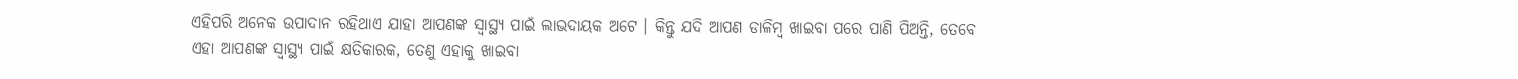ଏହିପରି ଅନେକ ଉପାଦାନ ରହିଥାଏ ଯାହା ଆପଣଙ୍କ ସ୍ୱାସ୍ଥ୍ୟ ପାଇଁ ଲାଭଦାୟକ ଅଟେ । କିନ୍ତୁ ଯଦି ଆପଣ ଡାଳିମ୍ବ ଖାଇବା ପରେ ପାଣି ପିଅନ୍ତି, ତେବେ ଏହା ଆପଣଙ୍କ ସ୍ୱାସ୍ଥ୍ୟ ପାଇଁ କ୍ଷତିକାରକ, ତେଣୁ ଏହାକୁ ଖାଇବା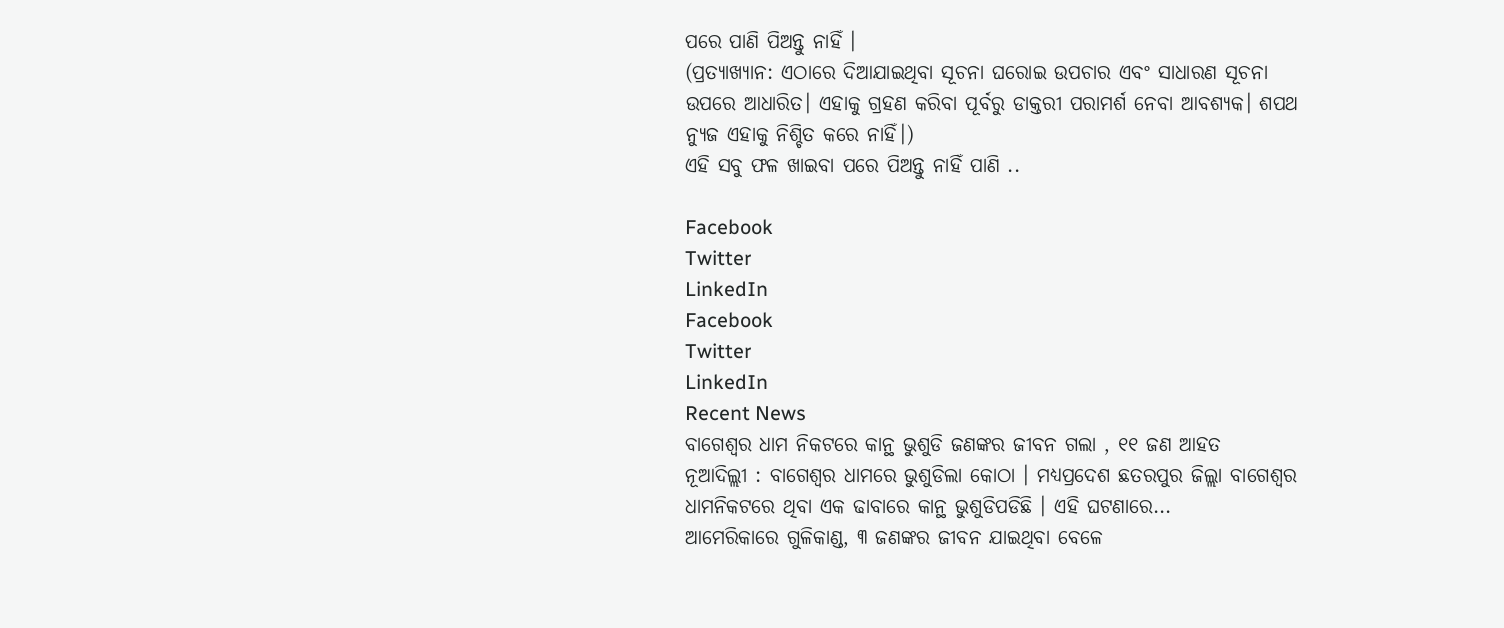ପରେ ପାଣି ପିଅନ୍ତୁ ନାହିଁ ।
(ପ୍ରତ୍ୟାଖ୍ୟାନ: ଏଠାରେ ଦିଆଯାଇଥିବା ସୂଚନା ଘରୋଇ ଉପଚାର ଏବଂ ସାଧାରଣ ସୂଚନା ଉପରେ ଆଧାରିତ। ଏହାକୁ ଗ୍ରହଣ କରିବା ପୂର୍ବରୁ ଡାକ୍ତରୀ ପରାମର୍ଶ ନେବା ଆବଶ୍ୟକ। ଶପଥ ନ୍ୟୁଜ ଏହାକୁ ନିଶ୍ଚିତ କରେ ନାହିଁ।)
ଏହି ସବୁ ଫଳ ଖାଇବା ପରେ ପିଅନ୍ତୁ ନାହିଁ ପାଣି ..

Facebook
Twitter
LinkedIn
Facebook
Twitter
LinkedIn
Recent News
ବାଗେଶ୍ୱର ଧାମ ନିକଟରେ କାନ୍ଥ ଭୁଶୁଡି ଜଣଙ୍କର ଜୀବନ ଗଲା , ୧୧ ଜଣ ଆହତ
ନୂଆଦିଲ୍ଲୀ : ବାଗେଶ୍ୱର ଧାମରେ ଭୁଶୁଡିଲା କୋଠା । ମଧ୍ୟପ୍ରଦେଶ ଛତରପୁର ଜିଲ୍ଲା ବାଗେଶ୍ୱର ଧାମନିକଟରେ ଥିବା ଏକ ଢାବାରେ କାନ୍ଥ ଭୁଶୁଡିପଡିଛି । ଏହି ଘଟଣାରେ...
ଆମେରିକାରେ ଗୁଳିକାଣ୍ଡ, ୩ ଜଣଙ୍କର ଜୀବନ ଯାଇଥିବା ବେଳେ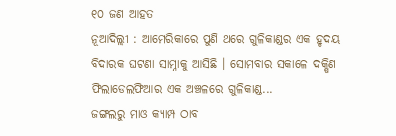୧୦ ଜଣ ଆହତ
ନୂଆଦିଲ୍ଲୀ : ଆମେରିକାରେ ପୁଣି ଥରେ ଗୁଳିକାଣ୍ଡର ଏକ ହୃଦୟ ବିଦାରକ ଘଟଣା ସାମ୍ନାକୁ ଆସିଛି । ସୋମବାର ସକାଳେ ଦକ୍ଷିଣ ଫିଲାଡେଲଫିଆର ଏକ ଅଞ୍ଚଳରେ ଗୁଳିକାଣ୍ଡ...
ଜଙ୍ଗଲରୁ ମାଓ କ୍ୟାମ୍ପ ଠାବ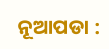ନୂଆପଡା :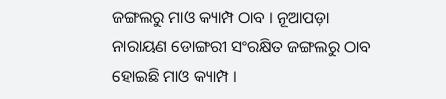ଜଙ୍ଗଲରୁ ମାଓ କ୍ୟାମ୍ପ ଠାବ । ନୂଆପଡ଼ା ନାରାୟଣ ଡୋଙ୍ଗରୀ ସଂରକ୍ଷିତ ଜଙ୍ଗଲରୁ ଠାବ ହୋଇଛି ମାଓ କ୍ୟାମ୍ପ ।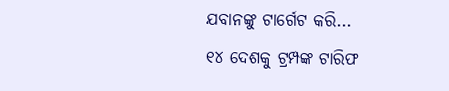ଯବାନଙ୍କୁ ଟାର୍ଗେଟ କରି...
୧୪ ଦେଶକୁ ଟ୍ରମ୍ପଙ୍କ ଟାରିଫ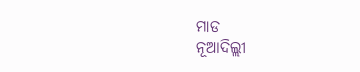ମାଡ
ନୂଆଦିଲ୍ଲୀ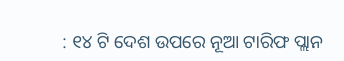: ୧୪ ଟି ଦେଶ ଉପରେ ନୂଆ ଟାରିଫ ପ୍ଲାନ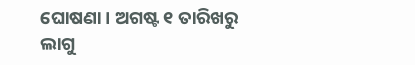ଘୋଷଣା । ଅଗଷ୍ଟ ୧ ତାରିଖରୁ ଲାଗୁ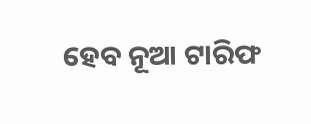ହେବ ନୂଆ ଟାରିଫ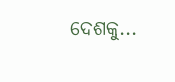ଦେଶକୁ...